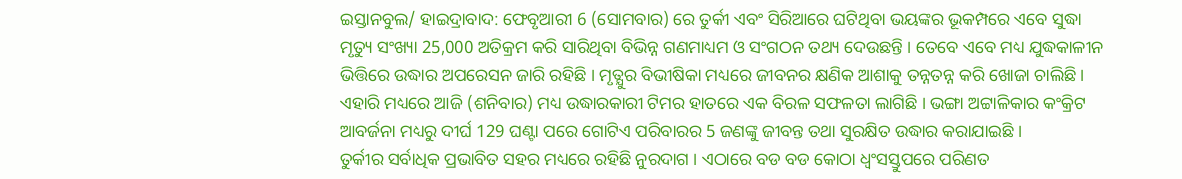ଇସ୍ତାନବୁଲ/ ହାଇଦ୍ରାବାଦ: ଫେବୃଆରୀ 6 (ସୋମବାର) ରେ ତୁର୍କୀ ଏବଂ ସିରିଆରେ ଘଟିଥିବା ଭୟଙ୍କର ଭୂକମ୍ପରେ ଏବେ ସୁଦ୍ଧା ମୃତ୍ୟୁ ସଂଖ୍ୟା 25,000 ଅତିକ୍ରମ କରି ସାରିଥିବା ବିଭିନ୍ନ ଗଣମାଧ୍ୟମ ଓ ସଂଗଠନ ତଥ୍ୟ ଦେଉଛନ୍ତି । ତେବେ ଏବେ ମଧ୍ୟ ଯୁଦ୍ଧକାଳୀନ ଭିତ୍ତିରେ ଉଦ୍ଧାର ଅପରେସନ ଜାରି ରହିଛି । ମୃତ୍ଯୁର ବିଭୀଷିକା ମଧ୍ୟରେ ଜୀବନର କ୍ଷଣିକ ଆଶାକୁ ତନ୍ନତନ୍ନ କରି ଖୋଜା ଚାଲିଛି । ଏହାରି ମଧ୍ୟରେ ଆଜି (ଶନିବାର) ମଧ୍ୟ ଉଦ୍ଧାରକାରୀ ଟିମର ହାତରେ ଏକ ବିରଳ ସଫଳତା ଲାଗିଛି । ଭଙ୍ଗା ଅଟ୍ଟାଳିକାର କଂକ୍ରିଟ ଆବର୍ଜନା ମଧ୍ୟରୁ ଦୀର୍ଘ 129 ଘଣ୍ଟା ପରେ ଗୋଟିଏ ପରିବାରର 5 ଜଣଙ୍କୁ ଜୀବନ୍ତ ତଥା ସୁରକ୍ଷିତ ଉଦ୍ଧାର କରାଯାଇଛି ।
ତୁର୍କୀର ସର୍ବାଧିକ ପ୍ରଭାବିତ ସହର ମଧ୍ୟରେ ରହିଛି ନୁରଦାଗ । ଏଠାରେ ବଡ ବଡ କୋଠା ଧ୍ବଂସସ୍ତୁପରେ ପରିଣତ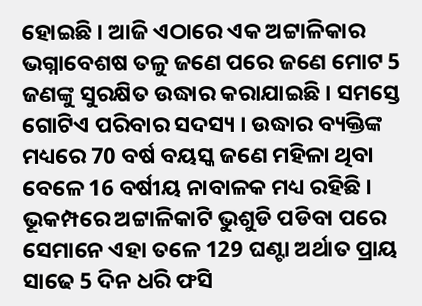ହୋଇଛି । ଆଜି ଏଠାରେ ଏକ ଅଟ୍ଟାଳିକାର ଭଗ୍ନାବେଶଷ ତଳୁ ଜଣେ ପରେ ଜଣେ ମୋଟ 5 ଜଣଙ୍କୁ ସୁରକ୍ଷିତ ଉଦ୍ଧାର କରାଯାଇଛି । ସମସ୍ତେ ଗୋଟିଏ ପରିବାର ସଦସ୍ୟ । ଉଦ୍ଧାର ବ୍ୟକ୍ତିଙ୍କ ମଧ୍ୟରେ 70 ବର୍ଷ ବୟସ୍କ ଜଣେ ମହିଳା ଥିବା ବେଳେ 16 ବର୍ଷୀୟ ନାବାଳକ ମଧ୍ୟ ରହିଛି । ଭୂକମ୍ପରେ ଅଟ୍ଟାଳିକାଟି ଭୁଶୁଡି ପଡିବା ପରେ ସେମାନେ ଏହା ତଳେ 129 ଘଣ୍ଟା ଅର୍ଥାତ ପ୍ରାୟ ସାଢେ 5 ଦିନ ଧରି ଫସି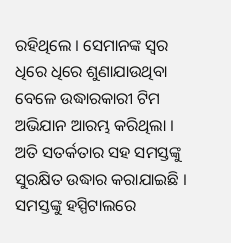ରହିଥିଲେ । ସେମାନଙ୍କ ସ୍ବର ଧିରେ ଧିରେ ଶୁଣାଯାଉଥିବା ବେଳେ ଉଦ୍ଧାରକାରୀ ଟିମ ଅଭିଯାନ ଆରମ୍ଭ କରିଥିଲା । ଅତି ସତର୍କତାର ସହ ସମସ୍ତଙ୍କୁ ସୁରକ୍ଷିତ ଉଦ୍ଧାର କରାଯାଇଛି । ସମସ୍ତଙ୍କୁ ହସ୍ପିଟାଲରେ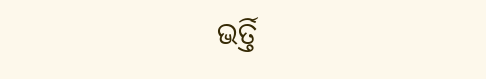ଭର୍ତ୍ତି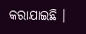କରାଯାଇଛି ।